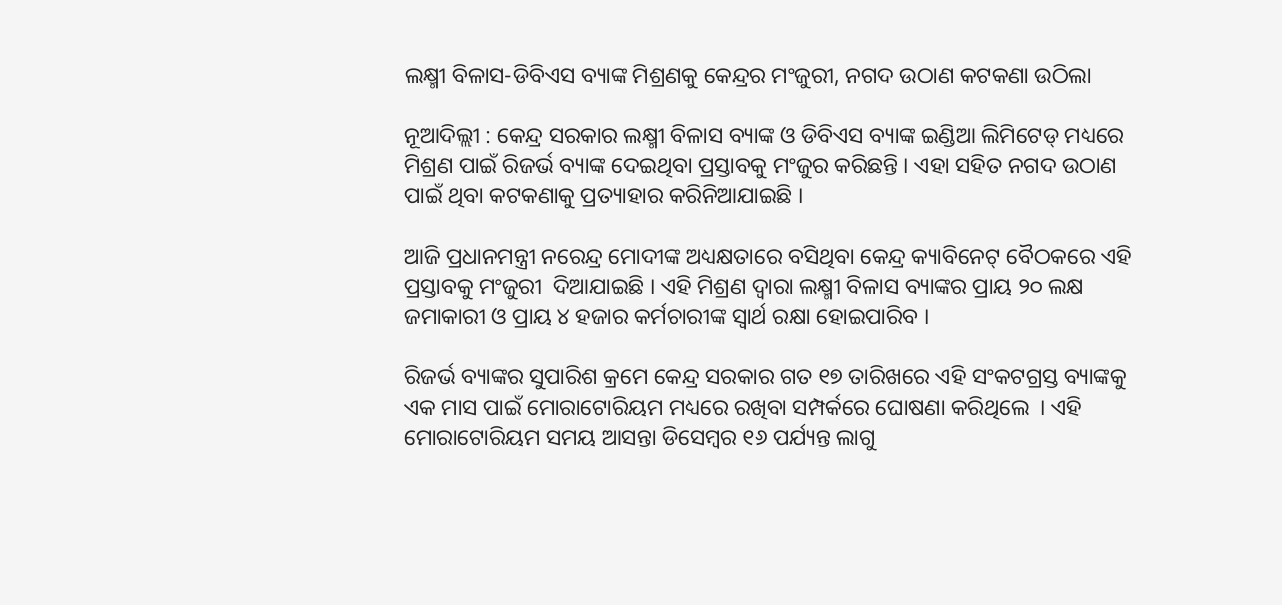ଲକ୍ଷ୍ମୀ ବିଳାସ-ଡିବିଏସ ବ୍ୟାଙ୍କ ମିଶ୍ରଣକୁ କେନ୍ଦ୍ରର ମଂଜୁରୀ, ନଗଦ ଉଠାଣ କଟକଣା ଉଠିଲା

ନୂଆଦିଲ୍ଲୀ : କେନ୍ଦ୍ର ସରକାର ଲକ୍ଷ୍ମୀ ବିଳାସ ବ୍ୟାଙ୍କ ଓ ଡିବିଏସ ବ୍ୟାଙ୍କ ଇଣ୍ଡିଆ ଲିମିଟେଡ୍ ମଧ୍ୟରେ ମିଶ୍ରଣ ପାଇଁ ରିଜର୍ଭ ବ୍ୟାଙ୍କ ଦେଇଥିବା ପ୍ରସ୍ତାବକୁ ମଂଜୁର କରିଛନ୍ତି । ଏହା ସହିତ ନଗଦ ଉଠାଣ ପାଇଁ ଥିବା କଟକଣାକୁ ପ୍ରତ୍ୟାହାର କରିନିଆଯାଇଛି ।

ଆଜି ପ୍ରଧାନମନ୍ତ୍ରୀ ନରେନ୍ଦ୍ର ମୋଦୀଙ୍କ ଅଧ୍ୟକ୍ଷତାରେ ବସିଥିବା କେନ୍ଦ୍ର କ୍ୟାବିନେଟ୍ ବୈଠକରେ ଏହି ପ୍ରସ୍ତାବକୁ ମଂଜୁରୀ  ଦିଆଯାଇଛି । ଏହି ମିଶ୍ରଣ ଦ୍ବାରା ଲକ୍ଷ୍ମୀ ବିଳାସ ବ୍ୟାଙ୍କର ପ୍ରାୟ ୨୦ ଲକ୍ଷ ଜମାକାରୀ ଓ ପ୍ରାୟ ୪ ହଜାର କର୍ମଚାରୀଙ୍କ ସ୍ବାର୍ଥ ରକ୍ଷା ହୋଇପାରିବ ।

ରିଜର୍ଭ ବ୍ୟାଙ୍କର ସୁପାରିଶ କ୍ରମେ କେନ୍ଦ୍ର ସରକାର ଗତ ୧୭ ତାରିଖରେ ଏହି ସଂକଟଗ୍ରସ୍ତ ବ୍ୟାଙ୍କକୁ ଏକ ମାସ ପାଇଁ ମୋରାଟୋରିୟମ ମଧ୍ୟରେ ରଖିବା ସମ୍ପର୍କରେ ଘୋଷଣା କରିଥିଲେ  । ଏହି ମୋରାଟୋରିୟମ ସମୟ ଆସନ୍ତା ଡିସେମ୍ବର ୧୬ ପର୍ଯ୍ୟନ୍ତ ଲାଗୁ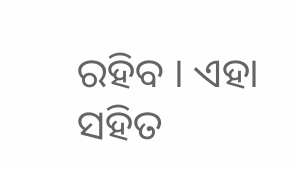ରହିବ । ଏହା ସହିତ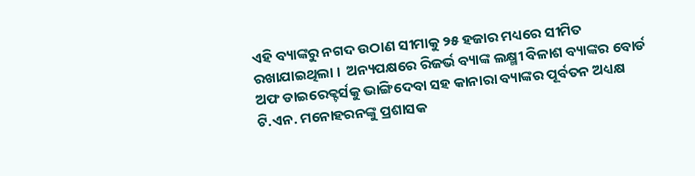ଏହି ବ୍ୟାଙ୍କରୁ ନଗଦ ଉଠାଣ ସୀମାକୁ ୨୫ ହଜାର ମଧ୍ୟରେ ସୀମିତ ରଖାଯାଇଥିଲା ।  ଅନ୍ୟପକ୍ଷରେ ରିଜର୍ଭ ବ୍ୟାଙ୍କ ଲକ୍ଷ୍ମୀ ବିଳାଶ ବ୍ୟାଙ୍କର ବୋର୍ଡ ଅଫ ଡାଇରେକ୍ଟର୍ସକୁ ଭାଙ୍ଗିଦେବା ସହ କାନାରା ବ୍ୟାଙ୍କର ପୂର୍ବତନ ଅଧ୍ୟକ୍ଷ ଟି.ଏନ. ମନୋହରନଙ୍କୁ ପ୍ରଶାସକ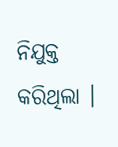ନିଯୁକ୍ତ କରିଥିଲା ।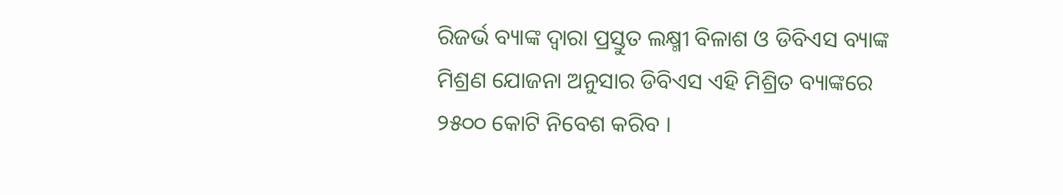ରିଜର୍ଭ ବ୍ୟାଙ୍କ ଦ୍ବାରା ପ୍ରସ୍ତୁତ ଲକ୍ଷ୍ମୀ ବିଳାଶ ଓ ଡିବିଏସ ବ୍ୟାଙ୍କ ମିଶ୍ରଣ ଯୋଜନା ଅନୁସାର ଡିବିଏସ ଏହି ମିଶ୍ରିତ ବ୍ୟାଙ୍କରେ ୨୫୦୦ କୋଟି ନିବେଶ କରିବ ।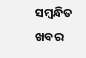ସମ୍ବନ୍ଧିତ ଖବର